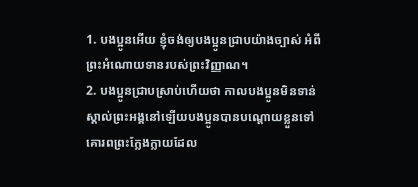1. បងប្អូនអើយ ខ្ញុំចង់ឲ្យបងប្អូនជ្រាបយ៉ាងច្បាស់ អំពីព្រះអំណោយទានរបស់ព្រះវិញ្ញាណ។
2. បងប្អូនជ្រាបស្រាប់ហើយថា កាលបងប្អូនមិនទាន់ស្គាល់ព្រះអង្គនៅឡើយបងប្អូនបានបណ្ដោយខ្លួនទៅគោរពព្រះក្លែងក្លាយដែល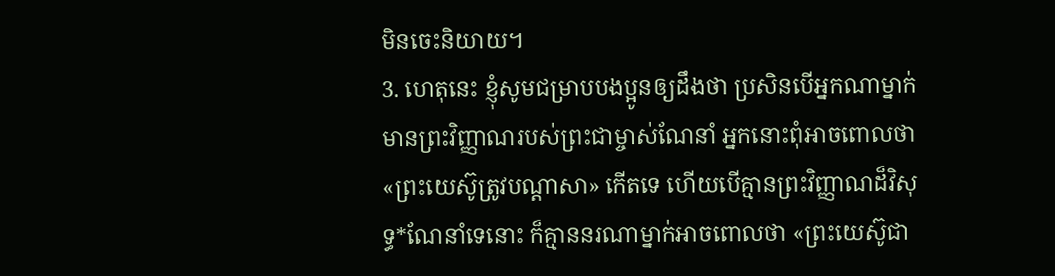មិនចេះនិយាយ។
3. ហេតុនេះ ខ្ញុំសូមជម្រាបបងប្អូនឲ្យដឹងថា ប្រសិនបើអ្នកណាម្នាក់មានព្រះវិញ្ញាណរបស់ព្រះជាម្ចាស់ណែនាំ អ្នកនោះពុំអាចពោលថា «ព្រះយេស៊ូត្រូវបណ្ដាសា» កើតទេ ហើយបើគ្មានព្រះវិញ្ញាណដ៏វិសុទ្ធ*ណែនាំទេនោះ ក៏គ្មាននរណាម្នាក់អាចពោលថា «ព្រះយេស៊ូជា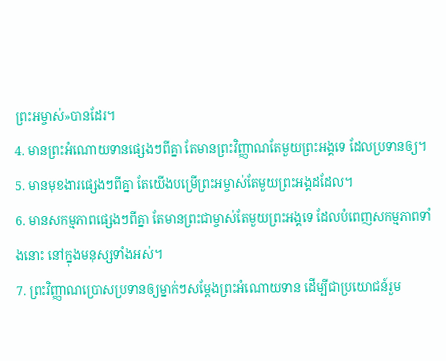ព្រះអម្ចាស់»បានដែរ។
4. មានព្រះអំណោយទានផ្សេងៗពីគ្នា តែមានព្រះវិញ្ញាណតែមួយព្រះអង្គទេ ដែលប្រទានឲ្យ។
5. មានមុខងារផ្សេងៗពីគ្នា តែយើងបម្រើព្រះអម្ចាស់តែមួយព្រះអង្គដដែល។
6. មានសកម្មភាពផ្សេងៗពីគ្នា តែមានព្រះជាម្ចាស់តែមួយព្រះអង្គទេ ដែលបំពេញសកម្មភាពទាំងនោះ នៅក្នុងមនុស្សទាំងអស់។
7. ព្រះវិញ្ញាណប្រោសប្រទានឲ្យម្នាក់ៗសម្តែងព្រះអំណោយទាន ដើម្បីជាប្រយោជន៍រួម